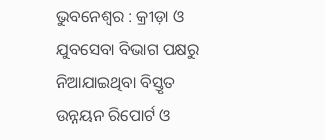ଭୁବନେଶ୍ୱର : କ୍ରୀଡ଼ା ଓ ଯୁବସେବା ବିଭାଗ ପକ୍ଷରୁ ନିଆଯାଇଥିବା ବିସ୍ତୃତ ଉନ୍ନୟନ ରିପୋର୍ଟ ଓ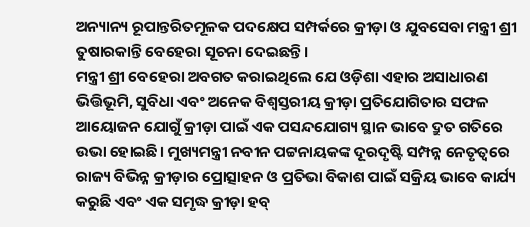ଅନ୍ୟାନ୍ୟ ରୂପାନ୍ତରିତମୂଳକ ପଦକ୍ଷେପ ସମ୍ପର୍କରେ କ୍ରୀଡ଼ା ଓ ଯୁବସେବା ମନ୍ତ୍ରୀ ଶ୍ରୀ ତୁଷାରକାନ୍ତି ବେହେରା ସୂଚନା ଦେଇଛନ୍ତି।
ମନ୍ତ୍ରୀ ଶ୍ରୀ ବେହେରା ଅବଗତ କରାଇଥିଲେ ଯେ ଓଡ଼ିଶା ଏହାର ଅସାଧାରଣ ଭିତ୍ତିଭୂମି, ସୁବିଧା ଏବଂ ଅନେକ ବିଶ୍ୱସ୍ତରୀୟ କ୍ରୀଡ଼ା ପ୍ରତିଯୋଗିତାର ସଫଳ ଆୟୋଜନ ଯୋଗୁଁ କ୍ରୀଡ଼ା ପାଇଁ ଏକ ପସନ୍ଦଯୋଗ୍ୟ ସ୍ଥାନ ଭାବେ ଦ୍ରୁତ ଗତିରେ ଉଭା ହୋଇଛି। ମୁଖ୍ୟମନ୍ତ୍ରୀ ନବୀନ ପଟ୍ଟନାୟକଙ୍କ ଦୂରଦୃଷ୍ଟି ସମ୍ପନ୍ନ ନେତୃତ୍ୱରେ ରାଜ୍ୟ ବିଭିନ୍ନ କ୍ରୀଡ଼ାର ପ୍ରୋତ୍ସାହନ ଓ ପ୍ରତିଭା ବିକାଶ ପାଇଁ ସକ୍ରିୟ ଭାବେ କାର୍ଯ୍ୟ କରୁଛି ଏବଂ ଏକ ସମୃଦ୍ଧ କ୍ରୀଡ଼ା ହବ୍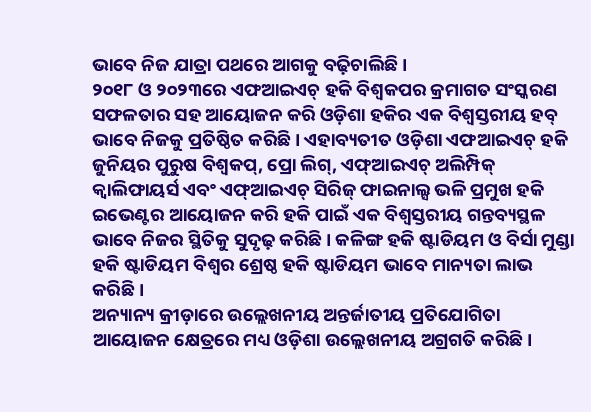ଭାବେ ନିଜ ଯାତ୍ରା ପଥରେ ଆଗକୁ ବଢ଼ିଚାଲିଛି ।
୨୦୧୮ ଓ ୨୦୨୩ରେ ଏଫଆଇଏଚ୍ ହକି ବିଶ୍ୱକପର କ୍ରମାଗତ ସଂସ୍କରଣ ସଫଳତାର ସହ ଆୟୋଜନ କରି ଓଡ଼ିଶା ହକିର ଏକ ବିଶ୍ୱସ୍ତରୀୟ ହବ୍ ଭାବେ ନିଜକୁ ପ୍ରତିଷ୍ଠିତ କରିଛି। ଏହାବ୍ୟତୀତ ଓଡ଼ିଶା ଏଫଆଇଏଚ୍ ହକି ଜୁନିୟର ପୁରୁଷ ବିଶ୍ୱକପ୍, ପ୍ରୋ ଲିଗ୍, ଏଫ୍ଆଇଏଚ୍ ଅଲିମ୍ପିକ୍ କ୍ୱାଲିଫାୟର୍ସ ଏବଂ ଏଫ୍ଆଇଏଚ୍ ସିରିଜ୍ ଫାଇନାଲ୍ସ ଭଳି ପ୍ରମୁଖ ହକି ଇଭେଣ୍ଟର ଆୟୋଜନ କରି ହକି ପାଇଁ ଏକ ବିଶ୍ୱସ୍ତରୀୟ ଗନ୍ତବ୍ୟସ୍ଥଳ ଭାବେ ନିଜର ସ୍ଥିତିକୁ ସୁଦୃଢ଼ କରିଛି । କଳିଙ୍ଗ ହକି ଷ୍ଟାଡିୟମ ଓ ବିର୍ସା ମୁଣ୍ଡା ହକି ଷ୍ଟାଡିୟମ ବିଶ୍ୱର ଶ୍ରେଷ୍ଠ ହକି ଷ୍ଟାଡିୟମ ଭାବେ ମାନ୍ୟତା ଲାଭ କରିଛି ।
ଅନ୍ୟାନ୍ୟ କ୍ରୀଡ଼ାରେ ଉଲ୍ଲେଖନୀୟ ଅନ୍ତର୍ଜାତୀୟ ପ୍ରତିଯୋଗିତା ଆୟୋଜନ କ୍ଷେତ୍ରରେ ମଧ୍ୟ ଓଡ଼ିଶା ଉଲ୍ଲେଖନୀୟ ଅଗ୍ରଗତି କରିଛି।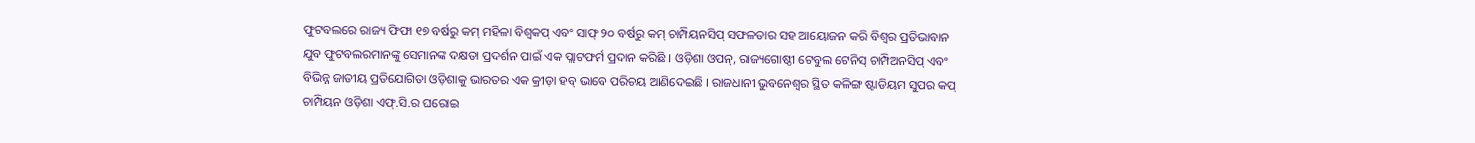ଫୁଟବଲରେ ରାଜ୍ୟ ଫିଫା ୧୭ ବର୍ଷରୁ କମ୍ ମହିଳା ବିଶ୍ୱକପ୍ ଏବଂ ସାଫ୍ ୨୦ ବର୍ଷରୁ କମ୍ ଚାମ୍ପିୟନସିପ୍ ସଫଳତାର ସହ ଆୟୋଜନ କରି ବିଶ୍ୱର ପ୍ରତିଭାବାନ ଯୁବ ଫୁଟବଲରମାନଙ୍କୁ ସେମାନଙ୍କ ଦକ୍ଷତା ପ୍ରଦର୍ଶନ ପାଇଁ ଏକ ପ୍ଲାଟଫର୍ମ ପ୍ରଦାନ କରିଛି । ଓଡ଼ିଶା ଓପନ୍, ରାଜ୍ୟଗୋଷ୍ଠୀ ଟେବୁଲ ଟେନିସ୍ ଚାମ୍ପିଅନସିପ୍ ଏବଂ ବିଭିନ୍ନ ଜାତୀୟ ପ୍ରତିଯୋଗିତା ଓଡ଼ିଶାକୁ ଭାରତର ଏକ କ୍ରୀଡ଼ା ହବ୍ ଭାବେ ପରିଚୟ ଆଣିଦେଇଛି । ରାଜଧାନୀ ଭୁବନେଶ୍ୱର ସ୍ଥିତ କଳିଙ୍ଗ ଷ୍ଟାଡିୟମ ସୁପର କପ୍ ଚାମ୍ପିୟନ ଓଡ଼ିଶା ଏଫ୍.ସି.ର ଘରୋଇ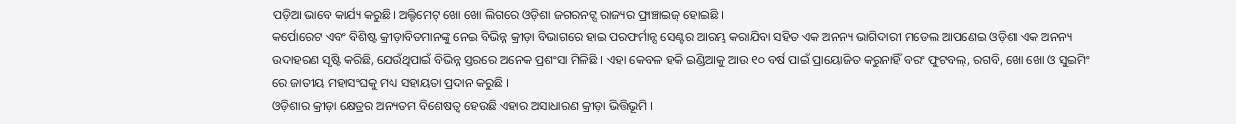ପଡ଼ିଆ ଭାବେ କାର୍ଯ୍ୟ କରୁଛି। ଅଲ୍ଟିମେଟ୍ ଖୋ ଖୋ ଲିଗରେ ଓଡ଼ିଶା ଜଗରନଟ୍ସ ରାଜ୍ୟର ଫ୍ରାଞ୍ଚାଇଜ୍ ହୋଇଛି ।
କର୍ପୋରେଟ ଏବଂ ବିଶିଷ୍ଟ କ୍ରୀଡ଼ାବିତମାନଙ୍କୁ ନେଇ ବିଭିନ୍ନ କ୍ରୀଡ଼ା ବିଭାଗରେ ହାଇ ପରଫର୍ମାନ୍ସ ସେଣ୍ଟର ଆରମ୍ଭ କରାଯିବା ସହିତ ଏକ ଅନନ୍ୟ ଭାଗିଦାରୀ ମଡେଲ ଆପଣେଇ ଓଡ଼ିଶା ଏକ ଅନନ୍ୟ ଉଦାହରଣ ସୃଷ୍ଟି କରିଛି, ଯେଉଁଥିପାଇଁ ବିଭିନ୍ନ ସ୍ତରରେ ଅନେକ ପ୍ରଶଂସା ମିଳିଛି । ଏହା କେବଳ ହକି ଇଣ୍ଡିଆକୁ ଆଉ ୧୦ ବର୍ଷ ପାଇଁ ପ୍ରାୟୋଜିତ କରୁନାହିଁ ବରଂ ଫୁଟବଲ୍, ରଗବି, ଖୋ ଖୋ ଓ ସୁଇମିଂ ରେ ଜାତୀୟ ମହାସଂଘକୁ ମଧ୍ୟ ସହାୟତା ପ୍ରଦାନ କରୁଛି ।
ଓଡ଼ିଶାର କ୍ରୀଡ଼ା କ୍ଷେତ୍ରର ଅନ୍ୟତମ ବିଶେଷତ୍ୱ ହେଉଛି ଏହାର ଅସାଧାରଣ କ୍ରୀଡ଼ା ଭିତ୍ତିଭୂମି ।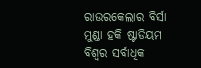ରାଉରକେଲାର ବିର୍ସା ମୁଣ୍ଡା ହକି ଷ୍ଟାଡିୟମ ବିଶ୍ୱର ସର୍ବାଧିକ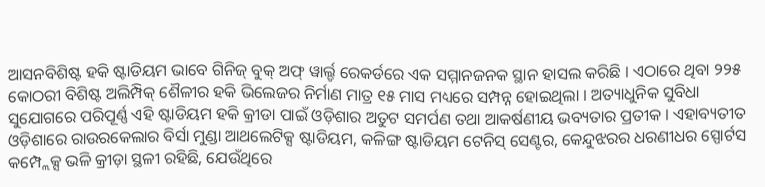ଆସନବିଶିଷ୍ଟ ହକି ଷ୍ଟାଡିୟମ ଭାବେ ଗିନିଜ୍ ବୁକ୍ ଅଫ୍ ୱାର୍ଲ୍ଡ ରେକର୍ଡରେ ଏକ ସମ୍ମାନଜନକ ସ୍ଥାନ ହାସଲ କରିଛି । ଏଠାରେ ଥିବା ୨୨୫ କୋଠରୀ ବିଶିଷ୍ଟ ଅଲିମ୍ପିକ୍ ଶୈଳୀର ହକି ଭିଲେଜର ନିର୍ମାଣ ମାତ୍ର ୧୫ ମାସ ମଧ୍ୟରେ ସମ୍ପନ୍ନ ହୋଇଥିଲା । ଅତ୍ୟାଧୁନିକ ସୁବିଧା ସୁଯୋଗରେ ପରିପୂର୍ଣ୍ଣ ଏହି ଷ୍ଟାଡିୟମ ହକି କ୍ରୀଡା ପାଇଁ ଓଡ଼ିଶାର ଅତୁଟ ସମର୍ପଣ ତଥା ଆକର୍ଷଣୀୟ ଭବ୍ୟତାର ପ୍ରତୀକ । ଏହାବ୍ୟତୀତ ଓଡ଼ିଶାରେ ରାଉରକେଲାର ବିର୍ସା ମୁଣ୍ଡା ଆଥଲେଟିକ୍ସ ଷ୍ଟାଡିୟମ, କଳିଙ୍ଗ ଷ୍ଟାଡିୟମ ଟେନିସ୍ ସେଣ୍ଟର, କେନ୍ଦୁଝରର ଧରଣୀଧର ସ୍ପୋର୍ଟସ କମ୍ପ୍ଲେକ୍ସ ଭଳି କ୍ରୀଡ଼ା ସ୍ଥଳୀ ରହିଛି, ଯେଉଁଥିରେ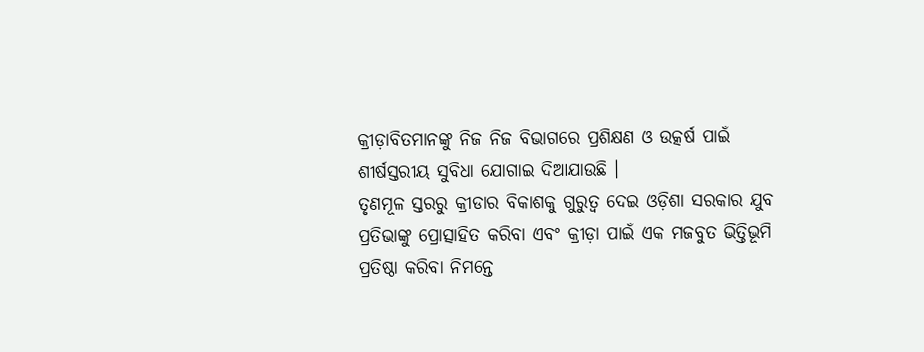କ୍ରୀଡ଼ାବିତମାନଙ୍କୁ ନିଜ ନିଜ ବିଭାଗରେ ପ୍ରଶିକ୍ଷଣ ଓ ଉତ୍କର୍ଷ ପାଇଁ ଶୀର୍ଷସ୍ତରୀୟ ସୁବିଧା ଯୋଗାଇ ଦିଆଯାଉଛି ।
ତୃଣମୂଳ ସ୍ତରରୁ କ୍ରୀଡାର ବିକାଶକୁ ଗୁରୁତ୍ୱ ଦେଇ ଓଡ଼ିଶା ସରକାର ଯୁବ ପ୍ରତିଭାଙ୍କୁ ପ୍ରୋତ୍ସାହିତ କରିବା ଏବଂ କ୍ରୀଡ଼ା ପାଇଁ ଏକ ମଜବୁତ ଭିତ୍ତିଭୂମି ପ୍ରତିଷ୍ଠା କରିବା ନିମନ୍ତେ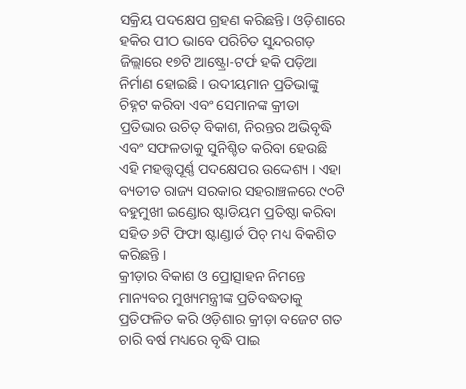ସକ୍ରିୟ ପଦକ୍ଷେପ ଗ୍ରହଣ କରିଛନ୍ତି। ଓଡ଼ିଶାରେ ହକିର ପୀଠ ଭାବେ ପରିଚିତ ସୁନ୍ଦରଗଡ଼ ଜିଲ୍ଲାରେ ୧୭ଟି ଆଷ୍ଟ୍ରୋ-ଟର୍ଫ ହକି ପଡ଼ିଆ ନିର୍ମାଣ ହୋଇଛି । ଉଦୀୟମାନ ପ୍ରତିଭାଙ୍କୁ ଚିହ୍ନଟ କରିବା ଏବଂ ସେମାନଙ୍କ କ୍ରୀଡା ପ୍ରତିଭାର ଉଚିତ୍ ବିକାଶ, ନିରନ୍ତର ଅଭିବୃଦ୍ଧି ଏବଂ ସଫଳତାକୁ ସୁନିଶ୍ଚିତ କରିବା ହେଉଛି ଏହି ମହତ୍ତ୍ୱପୂର୍ଣ୍ଣ ପଦକ୍ଷେପର ଉଦ୍ଦେଶ୍ୟ । ଏହା ବ୍ୟତୀତ ରାଜ୍ୟ ସରକାର ସହରାଞ୍ଚଳରେ ୯୦ଟି ବହୁମୁଖୀ ଇଣ୍ଡୋର ଷ୍ଟାଡିୟମ ପ୍ରତିଷ୍ଠା କରିବା ସହିତ ୬ଟି ଫିଫା ଷ୍ଟାଣ୍ଡାର୍ଡ ପିଚ୍ ମଧ୍ୟ ବିକଶିତ କରିଛନ୍ତି ।
କ୍ରୀଡ଼ାର ବିକାଶ ଓ ପ୍ରୋତ୍ସାହନ ନିମନ୍ତେ ମାନ୍ୟବର ମୁଖ୍ୟମନ୍ତ୍ରୀଙ୍କ ପ୍ରତିବଦ୍ଧତାକୁ ପ୍ରତିଫଳିତ କରି ଓଡ଼ିଶାର କ୍ରୀଡ଼ା ବଜେଟ ଗତ ଚାରି ବର୍ଷ ମଧ୍ୟରେ ବୃଦ୍ଧି ପାଇ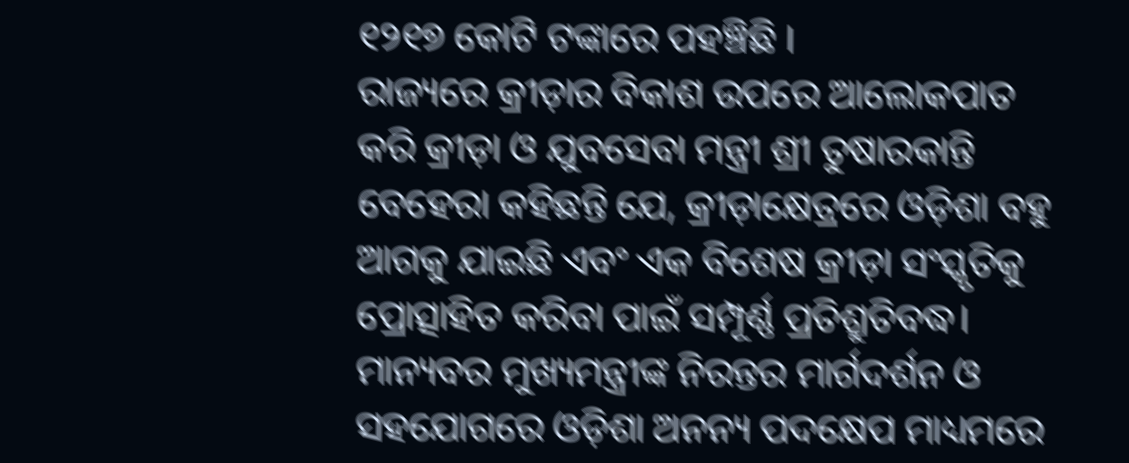୧୨୧୭ କୋଟି ଟଙ୍କାରେ ପହଞ୍ଚିଛି ।
ରାଜ୍ୟରେ କ୍ରୀଡ଼ାର ବିକାଶ ଉପରେ ଆଲୋକପାତ କରି କ୍ରୀଡ଼ା ଓ ଯୁବସେବା ମନ୍ତ୍ରୀ ଶ୍ରୀ ତୁଷାରକାନ୍ତି ବେହେରା କହିଛନ୍ତି ଯେ, କ୍ରୀଡ଼ାକ୍ଷେତ୍ରରେ ଓଡ଼ିଶା ବହୁ ଆଗକୁ ଯାଇଛି ଏବଂ ଏକ ବିଶେଷ କ୍ରୀଡ଼ା ସଂସ୍କୃତିକୁ ପ୍ରୋତ୍ସାହିତ କରିବା ପାଇଁ ସମ୍ପୂର୍ଣ୍ଣ ପ୍ରତିଶ୍ରୁତିବଦ୍ଧ। ମାନ୍ୟବର ମୁଖ୍ୟମନ୍ତ୍ରୀଙ୍କ ନିରନ୍ତର ମାର୍ଗଦର୍ଶନ ଓ ସହଯୋଗରେ ଓଡ଼ିଶା ଅନନ୍ୟ ପଦକ୍ଷେପ ମାଧ୍ୟମରେ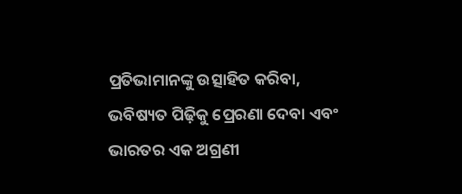ପ୍ରତିଭାମାନଙ୍କୁ ଉତ୍ସାହିତ କରିବା, ଭବିଷ୍ୟତ ପିଢ଼ିକୁ ପ୍ରେରଣା ଦେବା ଏବଂ ଭାରତର ଏକ ଅଗ୍ରଣୀ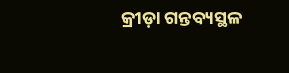କ୍ରୀଡ଼ା ଗନ୍ତବ୍ୟସ୍ଥଳ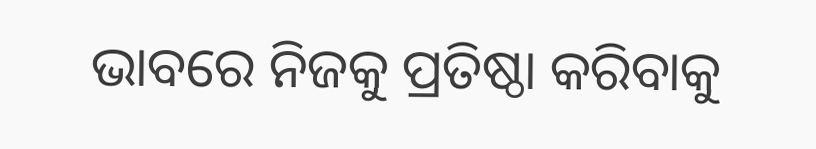ଭାବରେ ନିଜକୁ ପ୍ରତିଷ୍ଠା କରିବାକୁ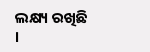ଲକ୍ଷ୍ୟ ରଖିଛି ।